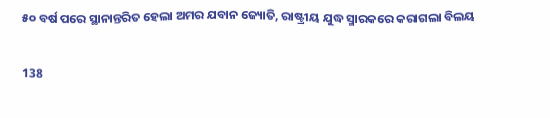୫୦ ବର୍ଷ ପରେ ସ୍ଥାନାନ୍ତରିତ ହେଲା ଅମର ଯବାନ ଜ୍ୟୋତି, ରାଷ୍ଟ୍ରୀୟ ଯୁଦ୍ଧ ସ୍ମାରକରେ କରାଗଲା ବିଲୟ

138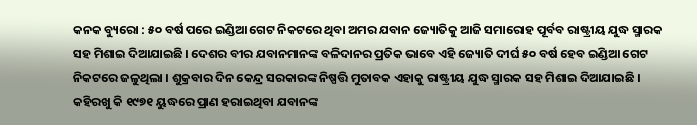କନକ ବ୍ୟୁରୋ : ୫୦ ବର୍ଷ ପରେ ଇଣ୍ଡିଆ ଗେଟ ନିକଟରେ ଥିବା ଅମର ଯବାନ ଜ୍ୟୋତିକୁ ଆଜି ସମାରୋହ ପୂର୍ବବ ରାଷ୍ଟ୍ରୀୟ ଯୁଦ୍ଧ ସ୍ମାରକ ସହ ମିଶାଇ ଦିଆଯାଇଛି । ଦେଶର ବୀର ଯବାନମାନଙ୍କ ବଳିଦାନର ପ୍ରତିକ ଭାବେ ଏହି ଜ୍ୟୋତି ଦୀର୍ଘ ୫୦ ବର୍ଷ ହେବ ଇଣ୍ଡିଆ ଗେଟ ନିକଟରେ ଜଳୁଥିଲା । ଶୁକ୍ରବାର ଦିନ କେନ୍ଦ୍ର ସରକାରଙ୍କ ନିଷ୍ପତ୍ତି ମୁତାବକ ଏହାକୁ ରାଷ୍ଟ୍ରୀୟ ଯୁଦ୍ଧ ସ୍ମାରକ ସହ ମିଶାଇ ଦିଆଯାଇଛି । କହିରଖୁ କି ୧୯୭୧ ୟୁଦ୍ଧରେ ପ୍ରାଣ ହରାଇଥିବା ଯବାନଙ୍କ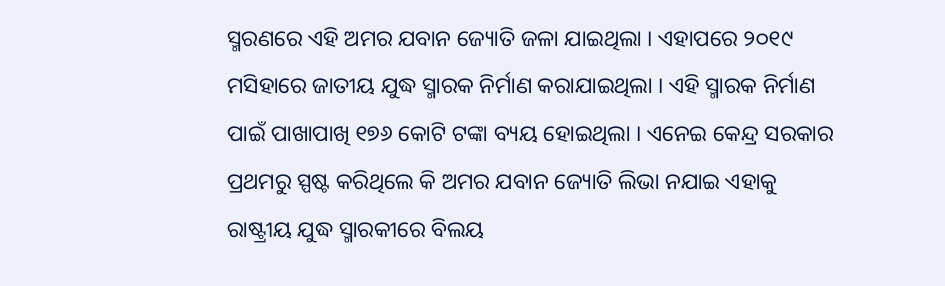ସ୍ମରଣରେ ଏହି ଅମର ଯବାନ ଜ୍ୟୋତି ଜଳା ଯାଇଥିଲା । ଏହାପରେ ୨୦୧୯ ମସିହାରେ ଜାତୀୟ ଯୁଦ୍ଧ ସ୍ମାରକ ନିର୍ମାଣ କରାଯାଇଥିଲା । ଏହି ସ୍ମାରକ ନିର୍ମାଣ ପାଇଁ ପାଖାପାଖି ୧୭୬ କୋଟି ଟଙ୍କା ବ୍ୟୟ ହୋଇଥିଲା । ଏନେଇ କେନ୍ଦ୍ର ସରକାର ପ୍ରଥମରୁ ସ୍ପଷ୍ଟ କରିଥିଲେ କି ଅମର ଯବାନ ଜ୍ୟୋତି ଲିଭା ନଯାଇ ଏହାକୁ ରାଷ୍ଟ୍ରୀୟ ଯୁଦ୍ଧ ସ୍ମାରକୀରେ ବିଲୟ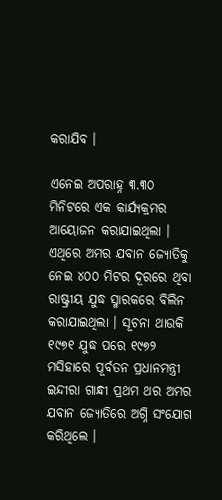କରାଯିବ ।

ଏନେଇ ଅପରାହ୍ନ ୩.୩୦ ମିନିଟରେ ଏକ କାର୍ଯ୍ୟକ୍ରମର ଆୟୋଜନ କରାଯାଇଥିଲା । ଏଥିରେ ଅମର ଯବାନ ଜ୍ୟୋତିକୁ ନେଇ ୪୦୦ ମିଟର ଦୂରରେ ଥିବା ରାଷ୍ଟ୍ରୀୟ ଯୁଦ୍ଧ ସ୍ମାରକରେ ବିଲିନ କରାଯାଇଥିଲା । ସୂଚନା ଥାଉକି ୧୯୭୧ ଯୁଦ୍ଧ ପରେ ୧୯୭୨ ମସିହାରେ ପୂର୍ବତନ ପ୍ରଧାନମନ୍ତ୍ରୀ ଇନ୍ଦୀରା ଗାନ୍ଧୀ ପ୍ରଥମ ଥର ଅମର ଯବାନ ଜ୍ୟୋତିରେ ଅଗ୍ନି ସଂଯୋଗ କରିଥିଲେ ।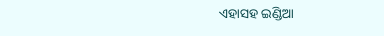ଏହାସହ ଇଣ୍ଡିଆ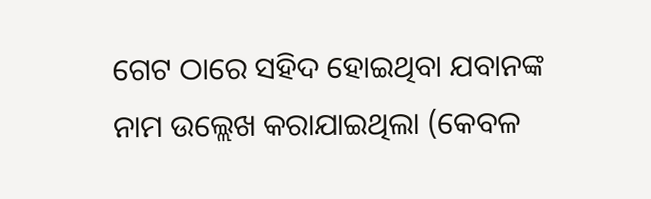ଗେଟ ଠାରେ ସହିଦ ହୋଇଥିବା ଯବାନଙ୍କ ନାମ ଉଲ୍ଲେଖ କରାଯାଇଥିଲା (କେବଳ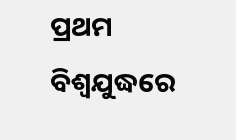ପ୍ରଥମ ବିଶ୍ୱଯୁଦ୍ଧରେ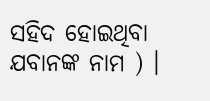ସହିଦ ହୋଇଥିବା ଯବାନଙ୍କ ନାମ ) ।